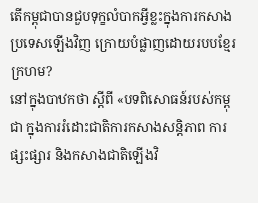តើកម្ពុជាបានជួបទុក្ខលំបាកអ្វីខ្លះក្នុងការកសាងប្រទេសឡើងវិញ ក្រោយបំផ្លាញដោយរបបខ្មែរក្រហម?
នៅក្នុងបាឋកថា ស្តីពី «បទពិសោធន៍របស់កម្ពុជា ក្នុងការរំដោះជាតិការកសាងសន្តិភាព ការផ្សះផ្សារ និងកសាងជាតិឡើងវិ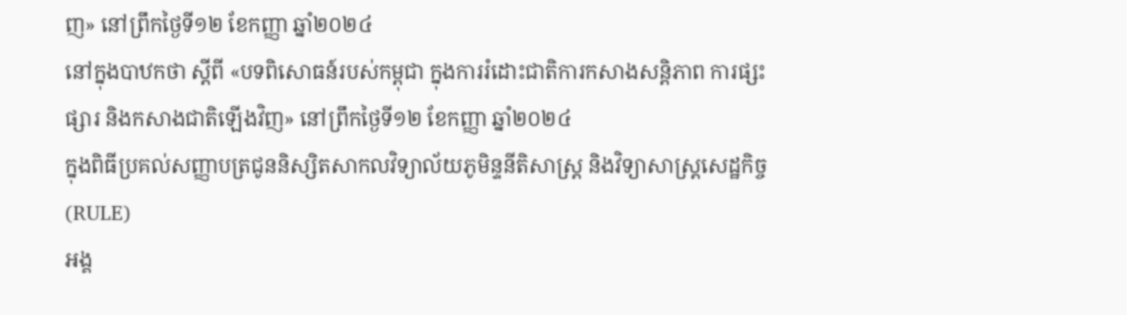ញ» នៅព្រឹកថ្ងៃទី១២ ខែកញ្ញា ឆ្នាំ២០២៤
នៅក្នុងបាឋកថា ស្តីពី «បទពិសោធន៍របស់កម្ពុជា ក្នុងការរំដោះជាតិការកសាងសន្តិភាព ការផ្សះផ្សារ និងកសាងជាតិឡើងវិញ» នៅព្រឹកថ្ងៃទី១២ ខែកញ្ញា ឆ្នាំ២០២៤
ក្នុងពិធីប្រគល់សញ្ញាបត្រជូននិស្សិតសាកលវិទ្យាល័យភូមិន្ទនីតិសាស្ត្រ និងវិទ្យាសាស្ត្រសេដ្ឋកិច្ច (RULE)
អង្គ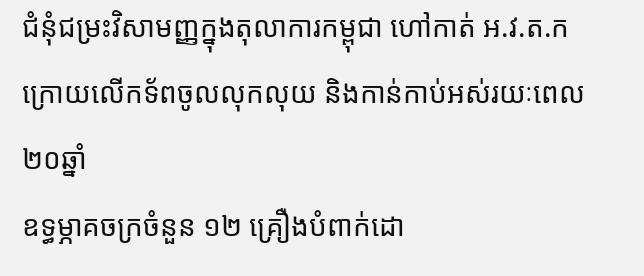ជំនុំជម្រះវិសាមញ្ញក្នុងតុលាការកម្ពុជា ហៅកាត់ អ.វ.ត.ក
ក្រោយលើកទ័ពចូលលុកលុយ និងកាន់កាប់អស់រយៈពេល ២០ឆ្នាំ
ឧទ្ធម្ភាគចក្រចំនួន ១២ គ្រឿងបំពាក់ដោ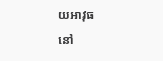យអាវុធ
នៅ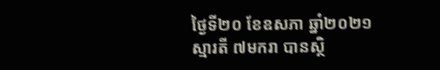ថ្ងៃទី២០ ខែឧសភា ឆ្នាំ២០២១
ស្មារតី ៧មករា បានស្ថិ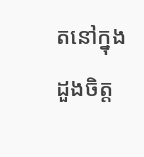តនៅក្នុងដួងចិត្ត